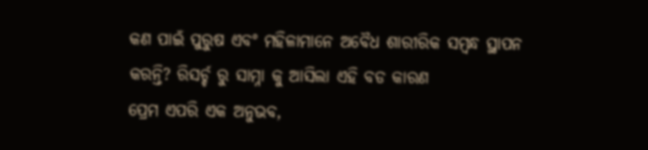କଣ ପାଇଁ ପୁରୁଷ ଏବଂ ମହିଳାମାନେ ଅବୈଧ ଶାରୀରିକ ସମ୍ୱନ୍ଧ ସ୍ଥାପନ କରନ୍ତି? ରିସର୍ଚ୍ଚ ରୁ ସାମ୍ନା କୁ ଆସିଲା ଏହି ବଡ କାରଣ
ପ୍ରେମ ଏପରି ଏକ ଅନୁଭବ,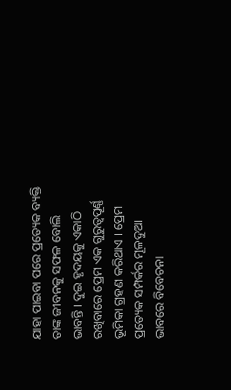ଯାହା ପାଇବା ପରେ ପ୍ରତ୍ୟେକ ବ୍ୟକ୍ତି ତାଙ୍କ ଜୀବନକୁ ସଫଳ ବୋଲି ଭାବନ୍ତି । ଦୁଇ ହୃଦୟକୁ ଏକାଠି ରଖିବାରେ ପ୍ରେମ ଏକ ଗୁରୁତ୍ୱପୂର୍ଣ୍ଣ ଭୂମିକା ଗ୍ରହଣ କରିଥାଏ । ପ୍ରେମ ପ୍ରତ୍ୟେକ ସମ୍ପର୍କର ମୂଳଦୁଆ ଭାବରେ ବିବେଚନା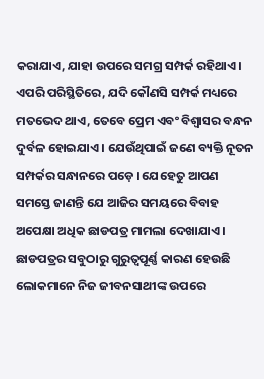କରାଯାଏ, ଯାହା ଉପରେ ସମଗ୍ର ସମ୍ପର୍କ ରହିଥାଏ । ଏପରି ପରିସ୍ଥିତିରେ, ଯଦି କୌଣସି ସମ୍ପର୍କ ମଧ୍ୟରେ ମତଭେଦ ଥାଏ, ତେବେ ପ୍ରେମ ଏବଂ ବିଶ୍ୱାସର ବନ୍ଧନ ଦୁର୍ବଳ ହୋଇଯାଏ । ଯେଉଁଥିପାଇଁ ଜଣେ ବ୍ୟକ୍ତି ନୂତନ ସମ୍ପର୍କର ସନ୍ଧାନରେ ପଡ଼େ । ଯେହେତୁ ଆପଣ ସମସ୍ତେ ଜାଣନ୍ତି ଯେ ଆଜିର ସମୟରେ ବିବାହ ଅପେକ୍ଷା ଅଧିକ ଛାଡପତ୍ର ମାମଲା ଦେଖାଯାଏ । ଛାଡପତ୍ରର ସବୁଠାରୁ ଗୁରୁତ୍ୱପୂର୍ଣ୍ଣ କାରଣ ହେଉଛି ଲୋକମାନେ ନିଜ ଜୀବନସାଥୀଙ୍କ ଉପରେ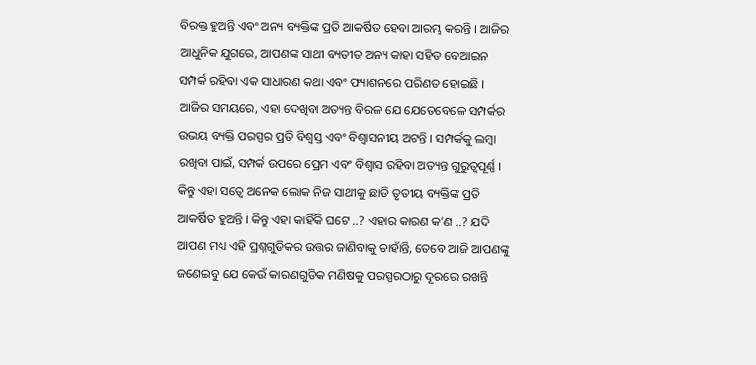ବିରକ୍ତ ହୁଅନ୍ତି ଏବଂ ଅନ୍ୟ ବ୍ୟକ୍ତିଙ୍କ ପ୍ରତି ଆକର୍ଷିତ ହେବା ଆରମ୍ଭ କରନ୍ତି । ଆଜିର ଆଧୁନିକ ଯୁଗରେ, ଆପଣଙ୍କ ସାଥୀ ବ୍ୟତୀତ ଅନ୍ୟ କାହା ସହିତ ବେଆଇନ ସମ୍ପର୍କ ରହିବା ଏକ ସାଧାରଣ କଥା ଏବଂ ଫ୍ୟାଶନରେ ପରିଣତ ହୋଇଛି । ଆଜିର ସମୟରେ, ଏହା ଦେଖିବା ଅତ୍ୟନ୍ତ ବିରଳ ଯେ ଯେତେବେଳେ ସମ୍ପର୍କର ଉଭୟ ବ୍ୟକ୍ତି ପରସ୍ପର ପ୍ରତି ବିଶ୍ୱସ୍ତ ଏବଂ ବିଶ୍ୱାସନୀୟ ଅଟନ୍ତି । ସମ୍ପର୍କକୁ ଲମ୍ବା ରଖିବା ପାଇଁ, ସମ୍ପର୍କ ଉପରେ ପ୍ରେମ ଏବଂ ବିଶ୍ୱାସ ରହିବା ଅତ୍ୟନ୍ତ ଗୁରୁତ୍ୱପୂର୍ଣ୍ଣ । କିନ୍ତୁ ଏହା ସତ୍ବେ ଅନେକ ଲୋକ ନିଜ ସାଥୀକୁ ଛାଡି ତୃତୀୟ ବ୍ୟକ୍ତିଙ୍କ ପ୍ରତି ଆକର୍ଷିତ ହୁଅନ୍ତି । କିନ୍ତୁ ଏହା କାହିଁକି ଘଟେ ..? ଏହାର କାରଣ କ’ଣ ..? ଯଦି ଆପଣ ମଧ୍ୟ ଏହି ପ୍ରଶ୍ନଗୁଡିକର ଉତ୍ତର ଜାଣିବାକୁ ଚାହାଁନ୍ତି, ତେବେ ଆଜି ଆପଣଙ୍କୁ ଜଣେଇବୁ ଯେ କେଉଁ କାରଣଗୁଡିକ ମଣିଷକୁ ପରସ୍ପରଠାରୁ ଦୂରରେ ରଖନ୍ତି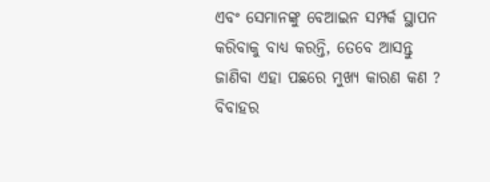ଏବଂ ସେମାନଙ୍କୁ ବେଆଇନ ସମ୍ପର୍କ ସ୍ଥାପନ କରିବାକୁ ବାଧ୍ୟ କରନ୍ତି, ତେବେ ଆସନ୍ତୁ ଜାଣିବା ଏହା ପଛରେ ମୁଖ୍ୟ କାରଣ କଣ ?
ବିବାହର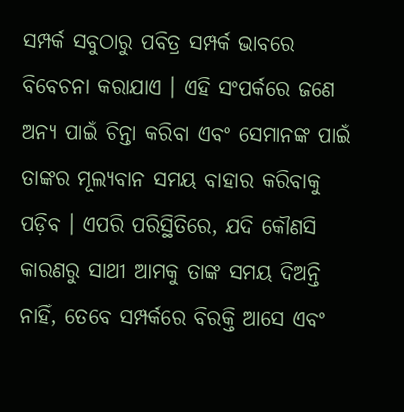ସମ୍ପର୍କ ସବୁଠାରୁ ପବିତ୍ର ସମ୍ପର୍କ ଭାବରେ ବିବେଚନା କରାଯାଏ । ଏହି ସଂପର୍କରେ ଜଣେ ଅନ୍ୟ ପାଇଁ ଚିନ୍ତା କରିବା ଏବଂ ସେମାନଙ୍କ ପାଇଁ ତାଙ୍କର ମୂଲ୍ୟବାନ ସମୟ ବାହାର କରିବାକୁ ପଡ଼ିବ । ଏପରି ପରିସ୍ଥିତିରେ, ଯଦି କୌଣସି କାରଣରୁ ସାଥୀ ଆମକୁ ତାଙ୍କ ସମୟ ଦିଅନ୍ତି ନାହିଁ, ତେବେ ସମ୍ପର୍କରେ ବିରକ୍ତି ଆସେ ଏବଂ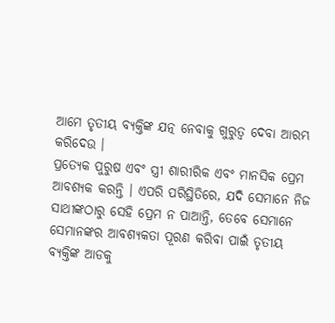ଆମେ ତୃତୀୟ ବ୍ୟକ୍ତିଙ୍କ ଯତ୍ନ ନେବାକୁ ଗୁରୁତ୍ୱ ଦେବା ଆରମ୍ଭ କରିଦେଉ ।
ପ୍ରତ୍ୟେକ ପୁରୁଷ ଏବଂ ସ୍ତ୍ରୀ ଶାରୀରିକ ଏବଂ ମାନସିକ ପ୍ରେମ ଆବଶ୍ୟକ କରନ୍ତି । ଏପରି ପରିସ୍ଥିତିରେ, ଯଦି ସେମାନେ ନିଜ ସାଥୀଙ୍କଠାରୁ ସେହି ପ୍ରେମ ନ ପାଆନ୍ତି, ତେବେ ସେମାନେ ସେମାନଙ୍କର ଆବଶ୍ୟକତା ପୂରଣ କରିବା ପାଇଁ ତୃତୀୟ ବ୍ୟକ୍ତିଙ୍କ ଆଡକୁ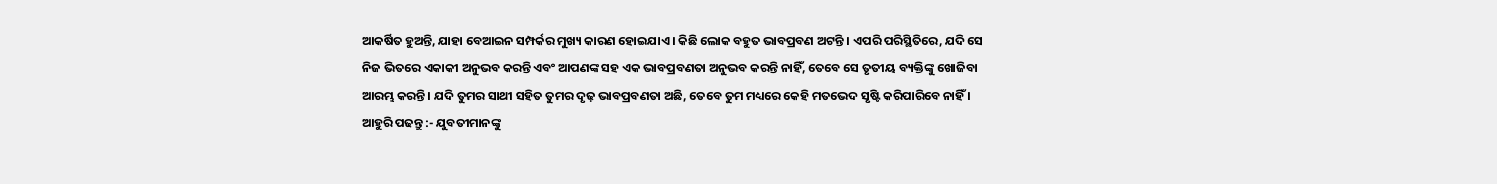ଆକର୍ଷିତ ହୁଅନ୍ତି, ଯାହା ବେଆଇନ ସମ୍ପର୍କର ମୁଖ୍ୟ କାରଣ ହୋଇଯାଏ । କିଛି ଲୋକ ବହୁତ ଭାବପ୍ରବଣ ଅଟନ୍ତି । ଏପରି ପରିସ୍ଥିତିରେ, ଯଦି ସେ ନିଜ ଭିତରେ ଏକାକୀ ଅନୁଭବ କରନ୍ତି ଏବଂ ଆପଣଙ୍କ ସହ ଏକ ଭାବପ୍ରବଣତା ଅନୁଭବ କରନ୍ତି ନାହିଁ, ତେବେ ସେ ତୃତୀୟ ବ୍ୟକ୍ତିଙ୍କୁ ଖୋଜିବା ଆରମ୍ଭ କରନ୍ତି । ଯଦି ତୁମର ସାଥୀ ସହିତ ତୁମର ଦୃଢ଼ ଭାବପ୍ରବଣତା ଅଛି, ତେବେ ତୁମ ମଧ୍ୟରେ କେହି ମତଭେଦ ସୃଷ୍ଟି କରିପାରିବେ ନାହିଁ ।
ଆହୁରି ପଢନ୍ତୁ :- ଯୁବତୀମାନଙ୍କୁ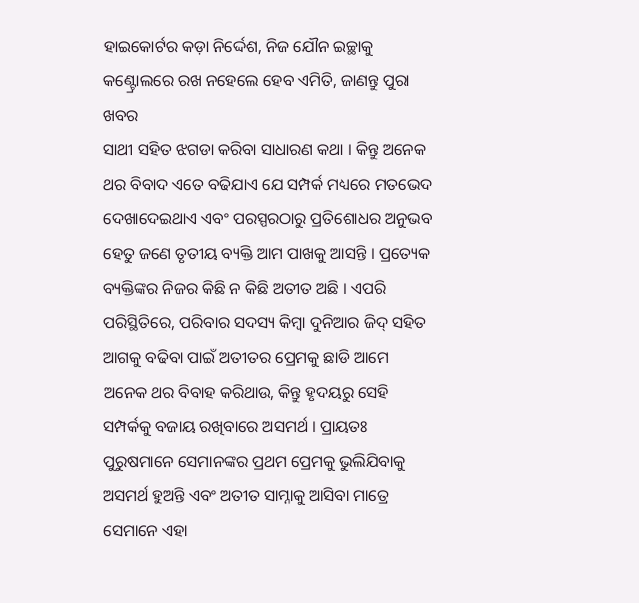ହାଇକୋର୍ଟର କଡ଼ା ନିର୍ଦ୍ଦେଶ, ନିଜ ଯୌନ ଇଚ୍ଛାକୁ କଣ୍ଟ୍ରୋଲରେ ରଖ ନହେଲେ ହେବ ଏମିତି, ଜାଣନ୍ତୁ ପୁରା ଖବର
ସାଥୀ ସହିତ ଝଗଡା କରିବା ସାଧାରଣ କଥା । କିନ୍ତୁ ଅନେକ ଥର ବିବାଦ ଏତେ ବଢିଯାଏ ଯେ ସମ୍ପର୍କ ମଧ୍ୟରେ ମତଭେଦ ଦେଖାଦେଇଥାଏ ଏବଂ ପରସ୍ପରଠାରୁ ପ୍ରତିଶୋଧର ଅନୁଭବ ହେତୁ ଜଣେ ତୃତୀୟ ବ୍ୟକ୍ତି ଆମ ପାଖକୁ ଆସନ୍ତି । ପ୍ରତ୍ୟେକ ବ୍ୟକ୍ତିଙ୍କର ନିଜର କିଛି ନ କିଛି ଅତୀତ ଅଛି । ଏପରି ପରିସ୍ଥିତିରେ, ପରିବାର ସଦସ୍ୟ କିମ୍ବା ଦୁନିଆର ଜିଦ୍ ସହିତ ଆଗକୁ ବଢିବା ପାଇଁ ଅତୀତର ପ୍ରେମକୁ ଛାଡି ଆମେ ଅନେକ ଥର ବିବାହ କରିଥାଉ, କିନ୍ତୁ ହୃଦୟରୁ ସେହି ସମ୍ପର୍କକୁ ବଜାୟ ରଖିବାରେ ଅସମର୍ଥ । ପ୍ରାୟତଃ ପୁରୁଷମାନେ ସେମାନଙ୍କର ପ୍ରଥମ ପ୍ରେମକୁ ଭୁଲିଯିବାକୁ ଅସମର୍ଥ ହୁଅନ୍ତି ଏବଂ ଅତୀତ ସାମ୍ନାକୁ ଆସିବା ମାତ୍ରେ ସେମାନେ ଏହା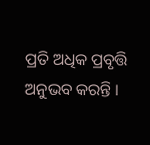ପ୍ରତି ଅଧିକ ପ୍ରବୃତ୍ତି ଅନୁଭବ କରନ୍ତି ।